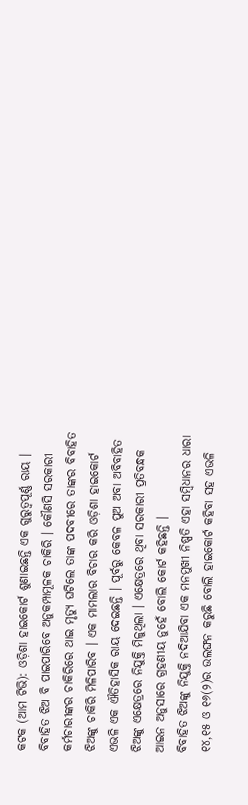କଟକ (ଆମ ଟିଭି): ଓଡ଼ିଶା ହାଇକୋର୍ଟ ଶୁଣାଇଛନ୍ତି ଏକ ଗୁରୁତ୍ୱପୂର୍ଣ୍ଣ ରାୟ । ବିବାହିତ ଝିଅ ବି ପାଇପାରିବେ ଅନୁକମ୍ପାମୂଳକ ଚାକିରି । କୌଣସି ସରକାରୀ କର୍ମଚାରୀଙ୍କର ଚାକିରିରେ ଥାଇ ମୃତ୍ୟୁ ଘଟିଲେ ତାଙ୍କ ପଦବୀରେ ତାଙ୍କର ବିବାହିତ ଝିଅଙ୍କୁ ଚାକିରି ମିଳିପାରିବ । ଏକ ମାମଲାର ବିଚାର କରି ଓଡ଼ିଶା ହାଇକୋର୍ଟ ଏଭଳି ଏକ ଐତିହାସିକ ରାୟ ଦେଇଛନ୍ତି । ପୂର୍ବରୁ କେବଳ ପୁଅ ଅବା ଅବିବାହିତ ଝିଅଙ୍କୁ ଏକ୍ଷେତ୍ରରେ ନିଯୁକ୍ତି ମିଳୁଥିଲା । ଏକ୍ଷେତ୍ରରେ ଥିବା ସରକାରୀ ପ୍ରତିବନ୍ଧକ ଆଇନ ଅନୁସାରେ ଗ୍ରହଣୀୟ ନୁହେଁ ବୋଲି କୋର୍ଟ କହିଛନ୍ତି ।
ବିବାହିତ ଝିଅଙ୍କୁ ନିଯୁକ୍ତି ନଦିଆଯିବା ଏକ ମନମୁଖୀ ନିଷ୍ପତି ଏହା ସମ୍ବିଧାନର ଧାରା ୧୪,୧୫ ଓ ୧୬(୨)ର ଉଲଙ୍ଘନ କରୁଛି ବୋଲି ହାଇକୋର୍ଟ କହିବା ସହ ଏଭଳି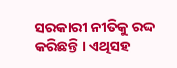ସରକାରୀ ନୀତିକୁ ରଦ୍ଦ କରିଛନ୍ତି । ଏଥିସହ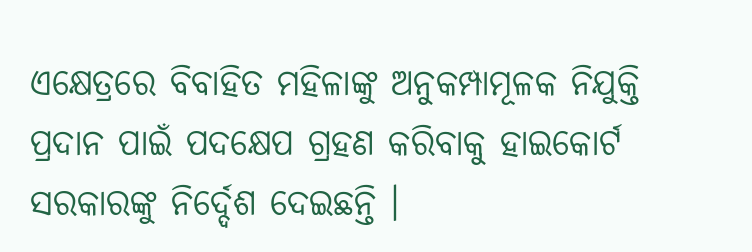ଏକ୍ଷେତ୍ରରେ ବିବାହିତ ମହିଳାଙ୍କୁ ଅନୁକମ୍ପାମୂଳକ ନିଯୁକ୍ତି ପ୍ରଦାନ ପାଇଁ ପଦକ୍ଷେପ ଗ୍ରହଣ କରିବାକୁ ହାଇକୋର୍ଟ ସରକାରଙ୍କୁ ନିର୍ଦ୍ଦେଶ ଦେଇଛନ୍ତି ।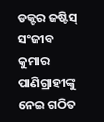ଡକ୍ଟର ଜଷ୍ଟିସ୍ ସଂଜୀବ କୁମାର ପାଣିଗ୍ରାହୀଙ୍କୁ ନେଇ ଗଠିତ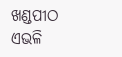ଖଣ୍ଡପୀଠ ଏଭଳି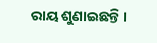ରାୟ ଶୁଣାଇଛନ୍ତି ।